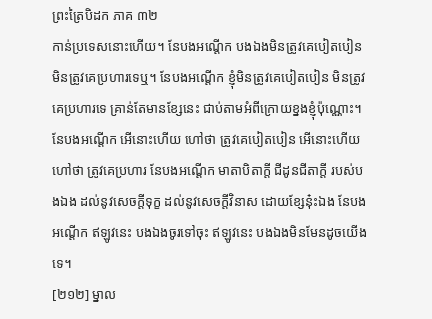ព្រះត្រៃបិដក ភាគ ៣២
កាន់ប្រទេសនោះហើយ។ នែបងអណ្តើក បងឯងមិនត្រូវគេបៀតបៀន មិនត្រូវគេប្រហារទេឬ។ នែបងអណ្តើក ខ្ញុំមិនត្រូវគេបៀតបៀន មិនត្រូវគេប្រហារទេ គ្រាន់តែមានខ្សែនេះ ជាប់តាមអំពីក្រោយខ្នងខ្ញុំប៉ុណ្ណោះ។ នែបងអណ្តើក អើនោះហើយ ហៅថា ត្រូវគេបៀតបៀន អើនោះហើយ ហៅថា ត្រូវគេប្រហារ នែបងអណ្តើក មាតាបិតាក្តី ជីដូនជីតាក្តី របស់បងឯង ដល់នូវសេចក្តីទុក្ខ ដល់នូវសេចក្តីវិនាស ដោយខ្សែនុ៎ះឯង នែបងអណ្តើក ឥឡូវនេះ បងឯងចូរទៅចុះ ឥឡូវនេះ បងឯងមិនមែនដូចយើងទេ។
[២១២] ម្នាល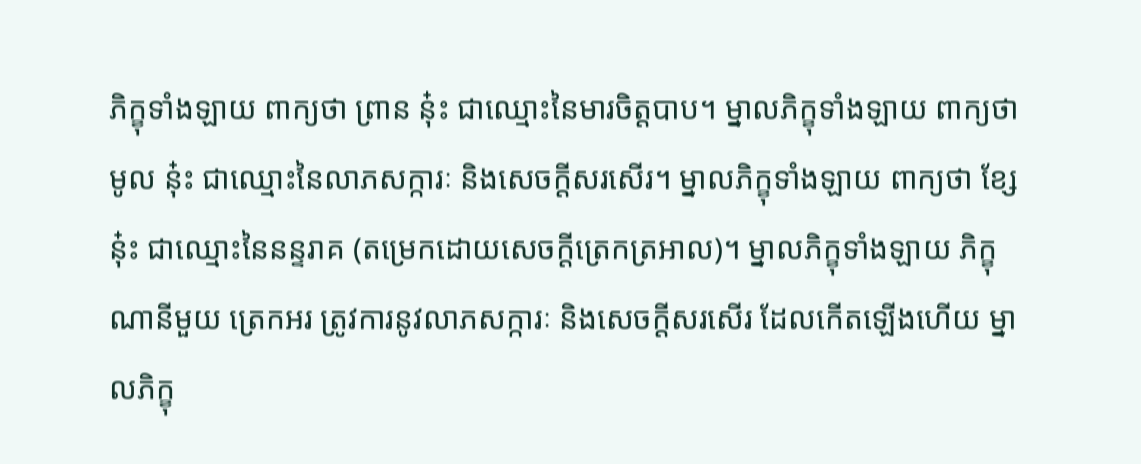ភិក្ខុទាំងឡាយ ពាក្យថា ព្រាន នុ៎ះ ជាឈ្មោះនៃមារចិត្តបាប។ ម្នាលភិក្ខុទាំងឡាយ ពាក្យថា មូល នុ៎ះ ជាឈ្មោះនៃលាភសក្ការៈ និងសេចក្តីសរសើរ។ ម្នាលភិក្ខុទាំងឡាយ ពាក្យថា ខ្សែ នុ៎ះ ជាឈ្មោះនៃនន្ទរាគ (តម្រេកដោយសេចក្តីត្រេកត្រអាល)។ ម្នាលភិក្ខុទាំងឡាយ ភិក្ខុណានីមួយ ត្រេកអរ ត្រូវការនូវលាភសក្ការៈ និងសេចក្តីសរសើរ ដែលកើតឡើងហើយ ម្នាលភិក្ខុ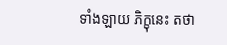ទាំងឡាយ ភិក្ខុនេះ តថា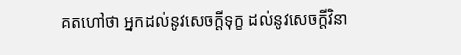គតហៅថា អ្នកដល់នូវសេចក្តីទុក្ខ ដល់នូវសេចក្តីវិនា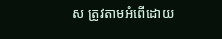ស ត្រូវតាមអំពើដោយ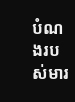បំណងរបស់មារ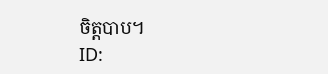ចិត្តបាប។
ID: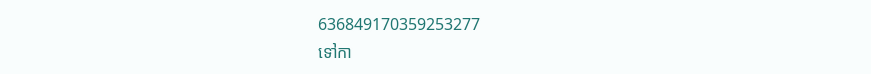636849170359253277
ទៅកា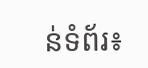ន់ទំព័រ៖